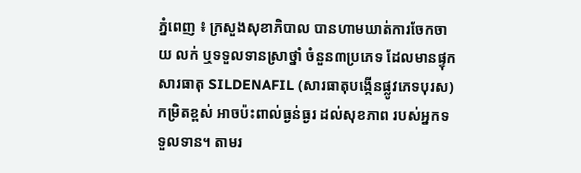ភ្នំពេញ ៖ ក្រសួងសុខាភិបាល បានហាមឃាត់ការចែកចាយ លក់ ឬទទួលទានស្រាថ្នាំ ចំនួន៣ប្រភេទ ដែលមានផ្ទុកសារធាតុ SILDENAFIL (សារធាតុបង្កើនផ្លូវភេទបុរស) កម្រិតខ្ពស់ អាចប៉ះពាល់ធ្ងន់ធ្ងរ ដល់សុខភាព របស់អ្នកទទួលទាន។ តាមរ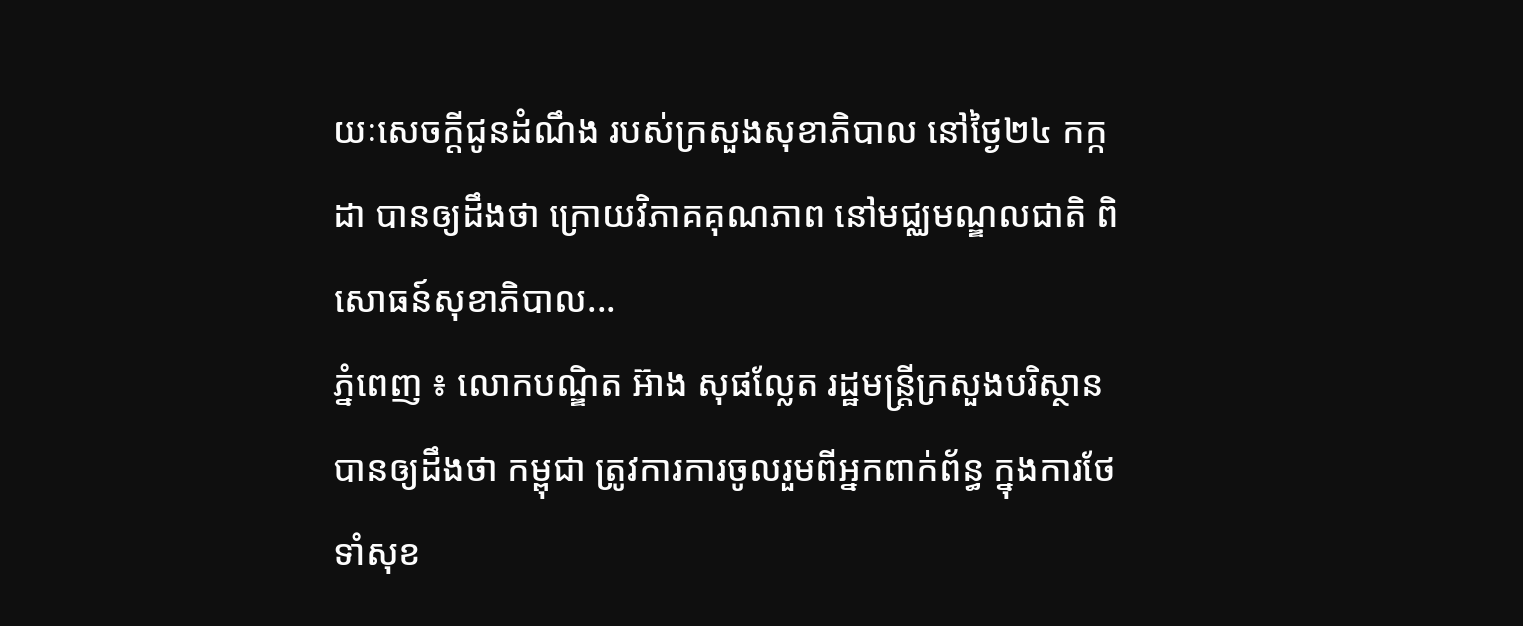យៈសេចក្ដីជូនដំណឹង របស់ក្រសួងសុខាភិបាល នៅថ្ងៃ២៤ កក្កដា បានឲ្យដឹងថា ក្រោយវិភាគគុណភាព នៅមជ្ឈមណ្ឌលជាតិ ពិសោធន៍សុខាភិបាល...
ភ្នំពេញ ៖ លោកបណ្ឌិត អ៊ាង សុផល្លែត រដ្ឋមន្រ្តីក្រសួងបរិស្ថាន បានឲ្យដឹងថា កម្ពុជា ត្រូវការការចូលរួមពីអ្នកពាក់ព័ន្ធ ក្នុងការថែទាំសុខ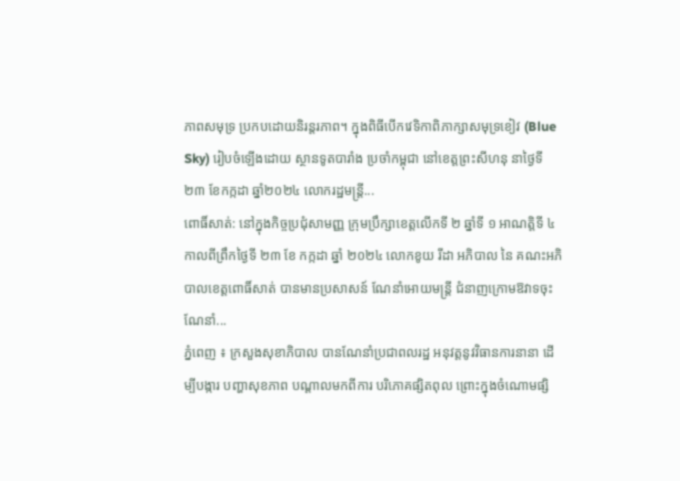ភាពសមុទ្រ ប្រកបដោយនិរន្តរភាព។ ក្នុងពិធីបើកវេទិកាពិភាក្សាសមុទ្រខៀវ (Blue Sky) រៀបចំឡើងដោយ ស្ថានទូតបារាំង ប្រចាំកម្ពុជា នៅខេត្តព្រះសីហនុ នាថ្ងៃទី២៣ ខែកក្កដា ឆ្នាំ២០២៤ លោករដ្ឋមន្រ្តី...
ពោធិ៍សាត់: នៅក្នុងកិច្ចប្រជុំសាមញ្ញ ក្រុមប្រឹក្សាខេត្តលើកទី ២ ឆ្នាំទី ១ អាណត្តិទី ៤ កាលពីព្រឹកថ្ងៃទី ២៣ ខែ កក្កដា ឆ្នាំ ២០២៤ លោកខូយ រីដា អភិបាល នៃ គណះអភិបាលខេត្តពោធិ៍សាត់ បានមានប្រសាសន៍ ណែនាំអោយមន្ត្រី ជំនាញក្រោមឱវាទចុះណែនាំ...
ភ្នំពេញ ៖ ក្រសួងសុខាភិបាល បានណែនាំប្រជាពលរដ្ឋ អនុវត្តនូវវិធានការនានា ដើម្បីបង្ការ បញ្ហាសុខភាព បណ្តាលមកពីការ បរិភោគផ្សិតពុល ព្រោះក្នុងចំណោមផ្សិ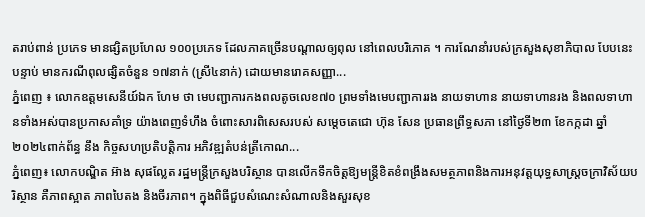តរាប់ពាន់ ប្រភេទ មានផ្សិតប្រហែល ១០០ប្រភេទ ដែលភាគច្រើនបណ្តាលឲ្យពុល នៅពេលបរិភោគ ។ ការណែនាំរបស់ក្រសួងសុខាភិបាល បែបនេះបន្ទាប់ មានករណីពុលផ្សិតចំនួន ១៧នាក់ (ស្រី៤នាក់) ដោយមានរោគសញ្ញា...
ភ្នំពេញ ៖ លោកឧត្តមសេនីយ៍ឯក ហែម ថា មេបញ្ជាការកងពលតូចលេខ៧០ ព្រមទាំងមេបញ្ជាការរង នាយទាហាន នាយទាហានរង និងពលទាហានទាំងអស់បានប្រកាសគាំទ្រ យ៉ាងពេញទំហឹង ចំពោះសារពិសេសរបស់ សម្តេចតេជោ ហ៊ុន សែន ប្រធានព្រឹទ្ធសភា នៅថ្ងៃទី២៣ ខែកក្កដា ឆ្នាំ២០២៤ពាក់ព័ន្ធ នឹង កិច្ចសហប្រតិបត្តិការ អភិវឌ្ឍតំបន់ត្រីកោណ...
ភ្នំពេញ៖ លោកបណ្ឌិត អ៊ាង សុផល្លែត រដ្ឋមន្រ្តីក្រសួងបរិស្ថាន បានលើកទឹកចិត្តឱ្យមន្រ្តីខិតខំពង្រឹងសមត្ថភាពនិងការអនុវត្តយុទ្ធសាស្រ្តចក្រាវិស័យបរិស្ថាន គឺភាពស្អាត ភាពបៃតង និងចីរភាព។ ក្នុងពិធីជួបសំណេះសំណាលនិងសួរសុខ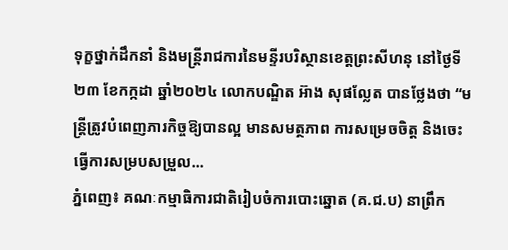ទុក្ខថ្នាក់ដឹកនាំ និងមន្រ្តីរាជការនៃមន្ទីរបរិស្ថានខេត្តព្រះសីហនុ នៅថ្ងៃទី២៣ ខែកក្កដា ឆ្នាំ២០២៤ លោកបណ្ឌិត អ៊ាង សុផល្លែត បានថ្លែងថា “មន្រ្តីត្រូវបំពេញភារកិច្ចឱ្យបានល្អ មានសមត្ថភាព ការសម្រេចចិត្ត និងចេះធ្វើការសម្របសម្រួល...
ភ្នំពេញ៖ គណៈកម្មាធិការជាតិរៀបចំការបោះឆ្នោត (គ.ជ.ប) នាព្រឹក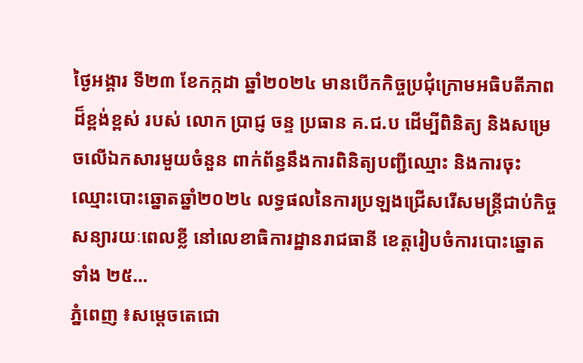ថ្ងៃអង្គារ ទី២៣ ខែកក្កដា ឆ្នាំ២០២៤ មានបើកកិច្ចប្រជុំក្រោមអធិបតីភាពដ៏ខ្ពង់ខ្ពស់ របស់ លោក ប្រាជ្ញ ចន្ទ ប្រធាន គ.ជ.ប ដើម្បីពិនិត្យ និងសម្រេចលើឯកសារមួយចំនួន ពាក់ព័ន្ធនឹងការពិនិត្យបញ្ជីឈ្មោះ និងការចុះឈ្មោះបោះឆ្នោតឆ្នាំ២០២៤ លទ្ធផលនៃការប្រឡងជ្រើសរើសមន្រ្តីជាប់កិច្ចសន្យារយៈពេលខ្លី នៅលេខាធិការដ្ឋានរាជធានី ខេត្តរៀបចំការបោះឆ្នោតទាំង ២៥...
ភ្នំពេញ ៖សម្ដេចតេជោ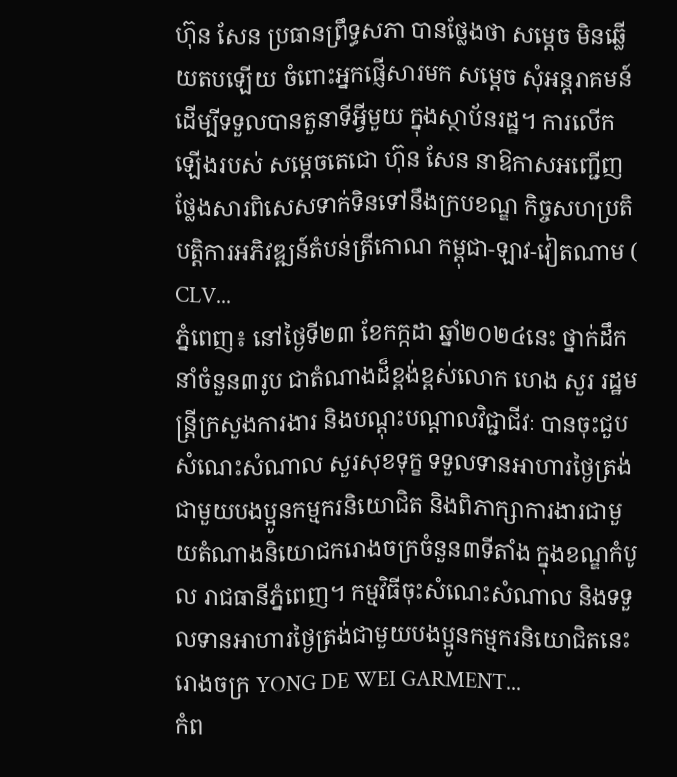ហ៊ុន សែន ប្រធានព្រឹទ្ធសភា បានថ្លែងថា សម្ដេច មិនឆ្លើយតបឡើយ ចំពោះអ្នកផ្ញើសារមក សម្ដេច សុំអន្ដរាគមន៍ ដើម្បីទទួលបានតួនាទីអ្វីមួយ ក្នុងស្ថាប័នរដ្ឋ។ ការលើកឡើងរបស់ សម្តេចតេជោ ហ៊ុន សែន នាឱកាសអញ្ជើញថ្លែងសារពិសេសទាក់ទិនទៅនឹងក្របខណ្ឌ កិច្ចសហប្រតិបត្តិការអភិវឌ្ឍន៍តំបន់ត្រីកោណ កម្ពុជា-ឡាវ-វៀតណាម ( CLV...
ភ្នំពេញ៖ នៅថ្ងៃទី២៣ ខែកក្កដា ឆ្នាំ២០២៤នេះ ថ្នាក់ដឹកនាំចំនួន៣រូប ជាតំណាងដ៏ខ្ពង់ខ្ពស់លោក ហេង សួរ រដ្ឋមន្រ្តីក្រសួងការងារ និងបណ្តុះបណ្តាលវិជ្ជាជីវៈ បានចុះជួបសំណេះសំណាល សួរសុខទុក្ខ ទទួលទានអាហារថ្ងៃត្រង់ជាមួយបងប្អូនកម្មករនិយោជិត និងពិភាក្សាការងារជាមួយតំណាងនិយោជករោងចក្រចំនួន៣ទីតាំង ក្នុងខណ្ឌកំបូល រាជធានីភ្នំពេញ។ កម្មវិធីចុះសំណេះសំណាល និងទទួលទានអាហារថ្ងៃត្រង់ជាមួយបងប្អូនកម្មករនិយោជិតនេះរោងចក្រ YONG DE WEI GARMENT...
កំព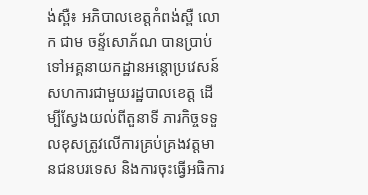ង់ស្ពឺ៖ អភិបាលខេត្តកំពង់ស្ពឺ លោក ជាម ចន្ទ័សោភ័ណ បានប្រាប់ទៅអគ្គនាយកដ្ឋានអន្តោប្រវេសន៍ សហការជាមួយរដ្ឋបាលខេត្ត ដើម្បីស្វែងយល់ពីតួនាទី ភារកិច្ចទទួលខុសត្រូវលើការគ្រប់គ្រងវត្តមានជនបរទេស និងការចុះធ្វើអធិការ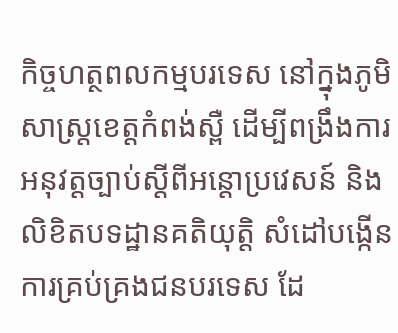កិច្ចហត្ថពលកម្មបរទេស នៅក្នុងភូមិសាស្ត្រខេត្តកំពង់ស្ពឺ ដើម្បីពង្រឹងការអនុវត្តច្បាប់ស្តីពីអន្តោប្រវេសន៍ និងលិខិតបទដ្ឋានគតិយុត្តិ សំដៅបង្កើនការគ្រប់គ្រងជនបរទេស ដែ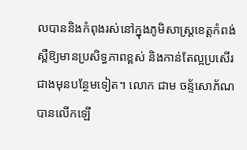លបាននិងកំពុងរស់នៅក្នុងភូមិសាស្ត្រខេត្តកំពង់ស្ពឺឱ្យមានប្រសិទ្ធភាពខ្ពស់ និងកាន់តែល្អប្រសើរជាងមុនបន្ថែមទៀត។ លោក ជាម ចន្ទ័សោភ័ណ បានលើកឡើ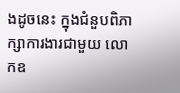ងដូចនេះ ក្នុងជំនួបពិភាក្សាការងារជាមួយ លោកឧ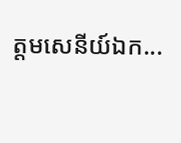ត្តមសេនីយ៍ឯក...